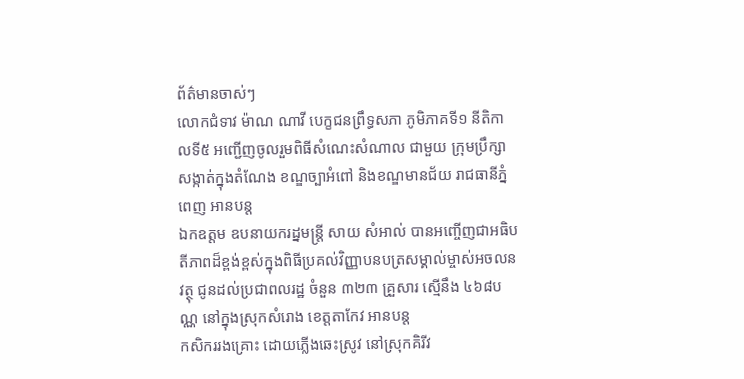ព័ត៌មានចាស់ៗ
លោកជំទាវ ម៉ាណ ណាវី បេក្ខជនព្រឹទ្ធសភា ភូមិភាគទី១ នីតិកាលទី៥ អញ្ជើញចូលរួមពិធីសំណេះសំណាល ជាមួយ ក្រុមប្រឹក្សាសង្កាត់ក្នុងតំណែង ខណ្ឌច្បាអំពៅ និងខណ្ឌមានជ័យ រាជធានីភ្នំពេញ អានបន្ត
ឯកឧត្តម ឧបនាយករដ្នមន្ត្រី សាយ សំអាល់ បានអញ្ចើញជាអធិបតីភាពដ៏ខ្ពង់ខ្ពស់ក្នុងពិធីប្រគល់វិញ្ញាបនបត្រសម្គាល់ម្ចាស់អចលនវត្ថុ ជូនដល់ប្រជាពលរដ្ឋ ចំនួន ៣២៣ គ្រួសារ ស្មើនឹង ៤៦៨បណ្ណ នៅក្នុងស្រុកសំរោង ខេត្តតាកែវ អានបន្ត
កសិកររងគ្រោះ ដោយភ្លេីងឆេះស្រូវ នៅស្រុកគិរីវ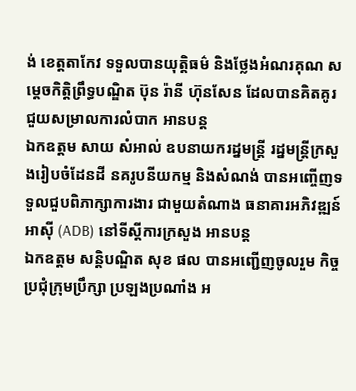ង់ ខេត្តតាកែវ ទទួលបានយុត្តិធម៌ និងថ្លែងអំណរគុណ សម្តេចកិត្តិព្រឹទ្ធបណ្ឌិត ប៊ុន រ៉ានី ហ៊ុនសែន ដែលបានគិតគូរ ជួយសម្រាលការលំបាក អានបន្ត
ឯកឧត្តម សាយ សំអាល់ ឧបនាយករដ្នមន្ត្រី រដ្នមន្ត្រីក្រសួងរៀបចំដែនដី នគរូបនីយកម្ម និងសំណង់ បានអញ្ចើញទទួលជួបពិភាក្សាការងារ ជាមួយតំណាង ធនាគារអភិវឌ្ឍន៍អាស៊ី (ADB) នៅទីស្ដីការក្រសួង អានបន្ត
ឯកឧត្ដម សន្តិបណ្ឌិត សុខ ផល បានអញ្ជើញចូលរួម កិច្ចប្រជុំក្រុមប្រឹក្សា ប្រឡងប្រណាំង អ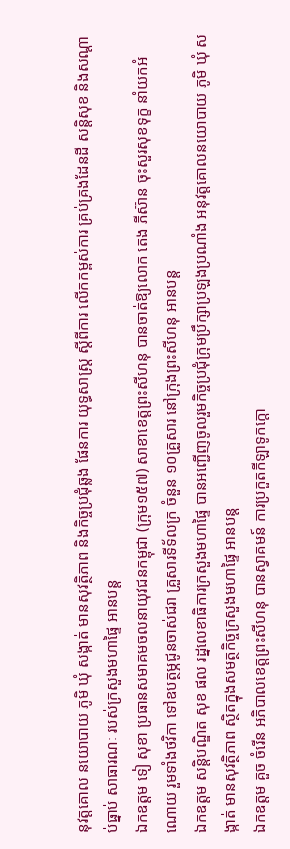នុវត្តគោល នយោបាយ ភូមិ ឃុំ សង្កាត់ មានសុវត្ថិភាព និងកិច្ចប្រជុំឆ្លង ផែនការ យុទ្ធសាស្រ្ត ស្តីពីការ លើកកម្ពស់ការ គ្រប់គ្រងដែនដី សន្តិសុខ និងសណ្តាប់ធ្នាប់ សាធារណៈ របស់ក្រសួងមហាផ្ទៃ អានបន្ត
ឯកឧត្តម ទៀ សុខា ប្រធានសមាគមចលនាយុវជនកម្ពុជា (ក្រុម១៥៧) សាខាខេត្តព្រះសីហនុ បានចាត់ឱ្យលោក តេង ភីស៊ាន ចុះសួរសុខទុក្ខ នាំយកអំណោយ រួមទាំងថវិកា ទៅឧបត្ថម្ភជូនចាស់ជរា គ្រួសារទីទ័លក្រ ចំនួន ១០គ្រួសារ នៅក្រុងព្រះសីហនុ អានបន្ត
ឯកឧត្ដម សន្តិបណ្ឌិត សុខ ផល រដ្នលេខាធិការក្រសួងមហាផ្ទៃ បានអញ្ជើញចូលរួមកិច្ចប្រជុំក្រុមប្រឹក្សាប្រឡងប្រណាំង អនុវត្តគោលនយោបាយ ភូមិ ឃុំ សង្កាត់ មានសុវត្ថិភាព ស្ថិតក្នុងសមត្ថកិច្ចក្រសួងមហាផ្ទៃ អានបន្ត
ឯកឧត្តម គួច ចំរើន អភិបាលខេត្តព្រះសីហនុ បានស្វាគមន៍ ការប្រកួតកីឡាទូកក្តោ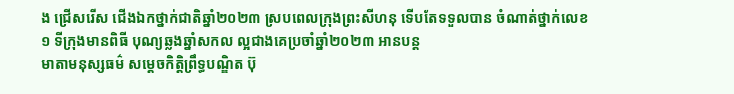ង ជ្រើសរើស ជើងឯកថ្នាក់ជាតិឆ្នាំ២០២៣ ស្របពេលក្រុងព្រះសីហនុ ទើបតែទទួលបាន ចំណាត់ថ្នាក់លេខ១ ទីក្រុងមានពិធី បុណ្យឆ្លងឆ្នាំសកល ល្អជាងគេប្រចាំឆ្នាំ២០២៣ អានបន្ត
មាតាមនុស្សធម៌ សម្តេចកិត្តិព្រឹទ្ធបណ្ឌិត ប៊ុ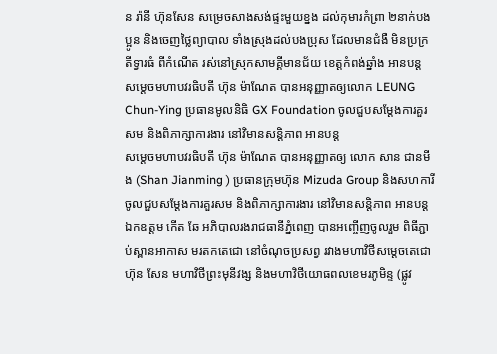ន រ៉ានី ហ៊ុនសែន សម្រេចសាងសង់ផ្ទះមួយខ្នង ដល់កុមារកំព្រា ២នាក់បងប្អូន និងចេញថ្លៃព្យាបាល ទាំងស្រុងដល់បងប្រុស ដែលមានជំងឺ មិនប្រក្រតីទ្វារធំ ពីកំណេីត រស់នៅស្រុកសាមគ្គីមានជ័យ ខេត្តកំពង់ឆ្នាំង អានបន្ត
សម្តេចមហាបវរធិបតី ហ៊ុន ម៉ាណែត បានអនុញ្ញាតឲ្យលោក LEUNG Chun-Ying ប្រធានមូលនិធិ GX Foundation ចូលជួបសម្ដែងការគួរសម និងពិភាក្សាការងារ នៅវិមានសន្តិភាព អានបន្ត
សម្តេចមហាបវរធិបតី ហ៊ុន ម៉ាណែត បានអនុញ្ញាតឲ្យ លោក សាន ជានមីង (Shan Jianming ) ប្រធានក្រុមហ៊ុន Mizuda Group និងសហការី ចូលជួបសម្ដែងការគួរសម និងពិភាក្សាការងារ នៅវិមានសន្តិភាព អានបន្ត
ឯកឧត្តម កើត ឆែ អភិបាលរងរាជធានីភ្នំពេញ បានអញ្ចើញចូលរួម ពិធីភ្ជាប់ស្ពានអាកាស មរតកតេជោ នៅចំណុចប្រសព្វ រវាងមហាវិថីសម្តេចតេជោ ហ៊ុន សែន មហាវិថីព្រះមុនីវង្ស និងមហាវិថីយោធពលខេមរភូមិន្ទ (ផ្លូវ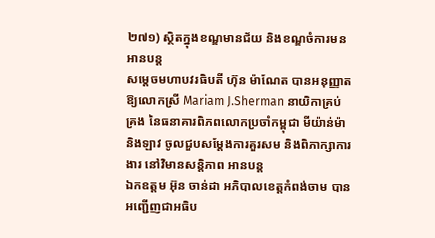២៧១) ស្ថិតក្នុងខណ្ឌមានជ័យ និងខណ្ឌចំការមន អានបន្ត
សម្តេចមហាបវរធិបតី ហ៊ុន ម៉ាណែត បានអនុញ្ញាតឱ្យលោកស្រី Mariam J.Sherman នាយិកាគ្រប់គ្រង នៃធនាគារពិភពលោកប្រចាំកម្ពុជា មីយ៉ាន់ម៉ា និងឡាវ ចូលជួបសម្ដែងការគួរសម និងពិភាក្សាការងារ នៅវិមានសន្តិភាព អានបន្ត
ឯកឧត្តម អ៊ុន ចាន់ដា អភិបាលខេត្តកំពង់ចាម បានអញ្ជើញជាអធិប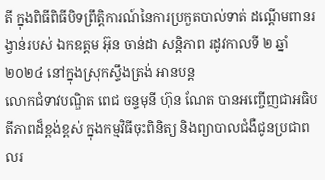តី ក្នុងពិធីពិធីបិទព្រឹត្តិការណ៍នៃការប្រកួតបាល់ទាត់ ដណ្ដើមពានរង្វាន់របស់ ឯកឧត្តម អ៊ុន ចាន់ដា សន្តិភាព រដូវកាលទី ២ ឆ្នាំ ២០២៤ នៅក្នុងស្រុកស្ទឹងត្រង់ អានបន្ត
លោកជំទាវបណ្ឌិត ពេជ ចន្ទមុនី ហ៊ុន ណែត បានអញ្ចើញជាអធិបតីភាពដ៏ខ្ពង់ខ្ពស់ ក្នុងកម្មវិធីចុះពិនិត្យ និងព្យាបាលជំងឺជូនប្រជាពលរ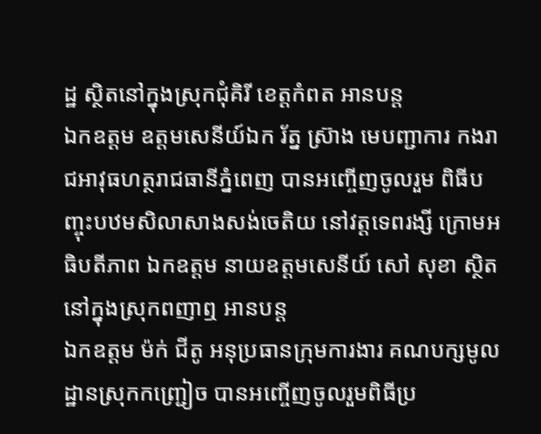ដ្ឋ ស្ថិតនៅក្នុងស្រុកជុំគិរី ខេត្តកំពត អានបន្ត
ឯកឧត្តម ឧត្តមសេនីយ៍ឯក រ័ត្ន ស្រ៊ាង មេបញ្ជាការ កងរាជអាវុធហត្ថរាជធានីភ្នំពេញ បានអញ្ចើញចូលរួម ពិធីបញ្ចុះបឋមសិលាសាងសង់ចេតិយ នៅវត្តទេពរង្សី ក្រោមអធិបតីភាព ឯកឧត្តម នាយឧត្តមសេនីយ៍ សៅ សុខា ស្ថិតនៅក្នុងស្រុកពញាឮ អានបន្ត
ឯកឧត្តម ម៉ក់ ជីតូ អនុប្រធានក្រុមការងារ គណបក្សមូលដ្ឋានស្រុកកញ្រ្ជៀច បានអញ្ចើញចូលរួមពិធីប្រ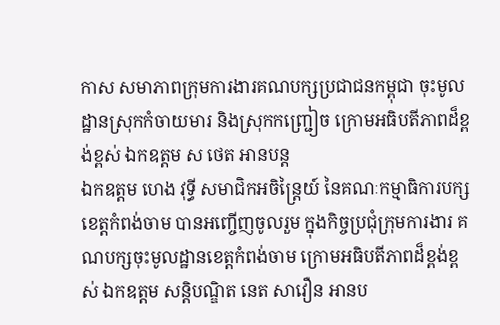កាស សមាភាពក្រុមការងារគណបក្សប្រជាជនកម្ពុជា ចុះមូលដ្ឋានស្រុកកំចាយមារ និងស្រុកកញ្ជ្រៀច ក្រោមអធិបតីភាពដ៏ខ្ពង់ខ្ពស់ ឯកឧត្តម ស ថេត អានបន្ត
ឯកឧត្តម ហេង វុទ្ធី សមាជិកអចិន្ត្រៃយ៍ នៃគណៈកម្មាធិការបក្សខេត្តកំពង់ចាម បានអញ្ចើញចូលរួម ក្នុងកិច្ចប្រជុំក្រុមការងារ គណបក្សចុះមូលដ្ឋានខេត្តកំពង់ចាម ក្រោមអធិបតីភាពដ៏ខ្ពង់ខ្ពស់ ឯកឧត្តម សន្តិបណ្ឌិត នេត សាវឿន អានប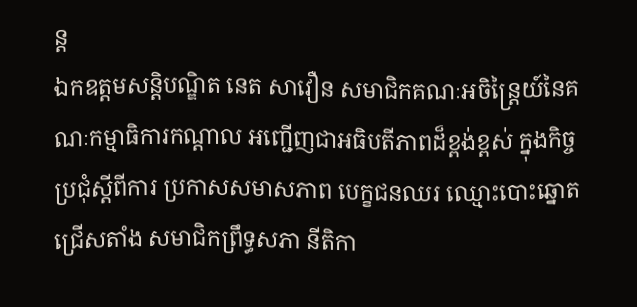ន្ត
ឯកឧត្តមសន្តិបណ្ឌិត នេត សាវឿន សមាជិកគណៈអចិន្ត្រៃយ៍នៃគណៈកម្មាធិការកណ្តាល អញ្ជើញជាអធិបតីភាពដ៏ខ្ពង់ខ្ពស់ ក្នុងកិច្ចប្រជុំស្តីពីការ ប្រកាសសមាសភាព បេក្ខជនឈរ ឈ្មោះបោះឆ្នោតជ្រើសតាំង សមាជិកព្រឹទ្ធសភា នីតិកា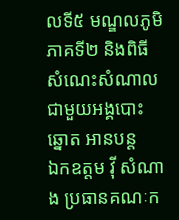លទី៥ មណ្ឌលភូមិភាគទី២ និងពិធីសំណេះសំណាល ជាមួយអង្គបោះឆ្នោត អានបន្ត
ឯកឧត្តម វ៉ី សំណាង ប្រធានគណៈក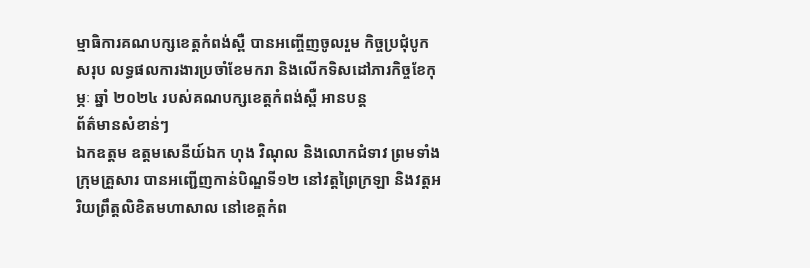ម្មាធិការគណបក្សខេត្តកំពង់ស្ពឺ បានអញ្ចើញចូលរួម កិច្ចប្រជុំបូកសរុប លទ្ធផលការងារប្រចាំខែមករា និងលើកទិសដៅភារកិច្ចខែកុម្ភៈ ឆ្នាំ ២០២៤ របស់គណបក្សខេត្តកំពង់ស្ពឺ អានបន្ត
ព័ត៌មានសំខាន់ៗ
ឯកឧត្តម ឧត្តមសេនីយ៍ឯក ហុង វិណុល និងលោកជំទាវ ព្រមទាំងក្រុមគ្រួសារ បានអញ្ជើញកាន់បិណ្ឌទី១២ នៅវត្តព្រៃក្រឡា និងវត្តអរិយព្រឹត្តលិខិតមហាសាល នៅខេត្តកំព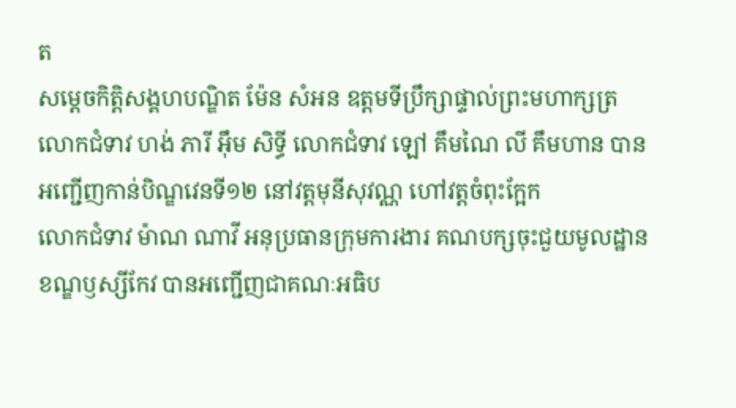ត
សម្តេចកិត្តិសង្គហបណ្ឌិត ម៉ែន សំអន ឧត្តមទីប្រឹក្សាផ្ទាល់ព្រះមហាក្សត្រ លោកជំទាវ ហង់ ភារី អ៊ឹម សិទ្ធី លោកជំទាវ ឡៅ គឹមណៃ លី គឹមហាន បានអញ្ជើញកាន់បិណ្ឌវេនទី១២ នៅវត្តមុនីសុវណ្ណ ហៅវត្តចំពុះក្អែក
លោកជំទាវ ម៉ាណ ណាវី អនុប្រធានក្រុមការងារ គណបក្សចុះជួយមូលដ្ឋានខណ្ឌឫស្សីកែវ បានអញ្ជើញជាគណៈអធិប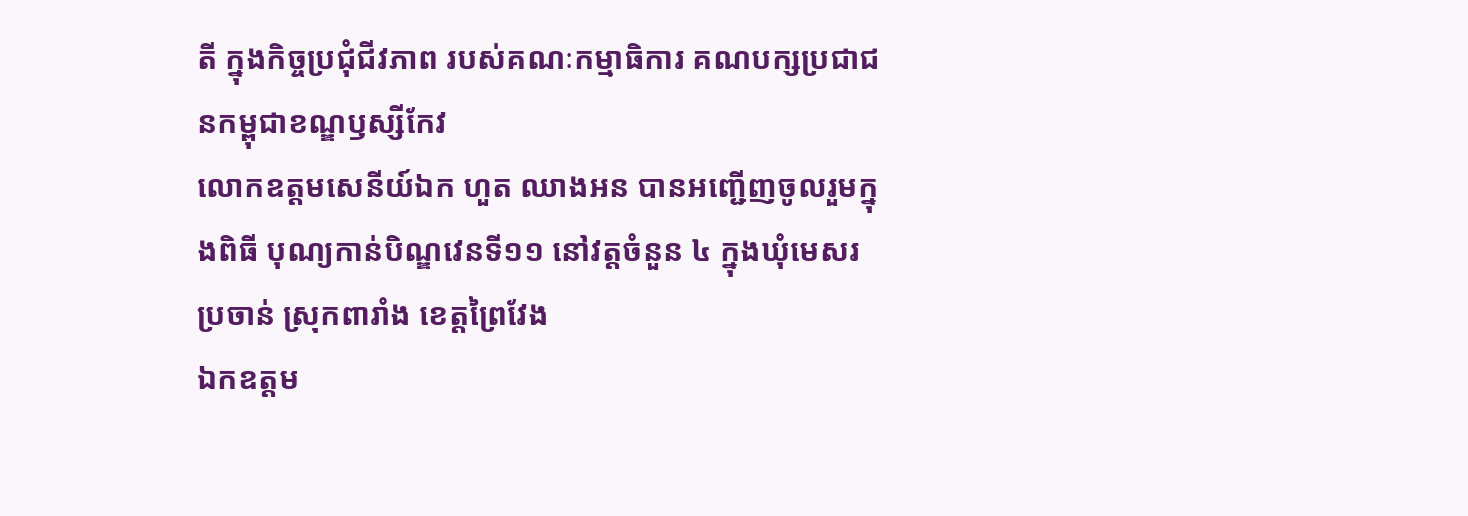តី ក្នុងកិច្ចប្រជុំជីវភាព របស់គណៈកម្មាធិការ គណបក្សប្រជាជនកម្ពុជាខណ្ឌឫស្សីកែវ
លោកឧត្ដមសេនីយ៍ឯក ហួត ឈាងអន បានអញ្ជើញចូលរួមក្នុងពិធី បុណ្យកាន់បិណ្ឌវេនទី១១ នៅវត្តចំនួន ៤ ក្នុងឃុំមេសរប្រចាន់ ស្រុកពារាំង ខេត្តព្រៃវែង
ឯកឧត្តម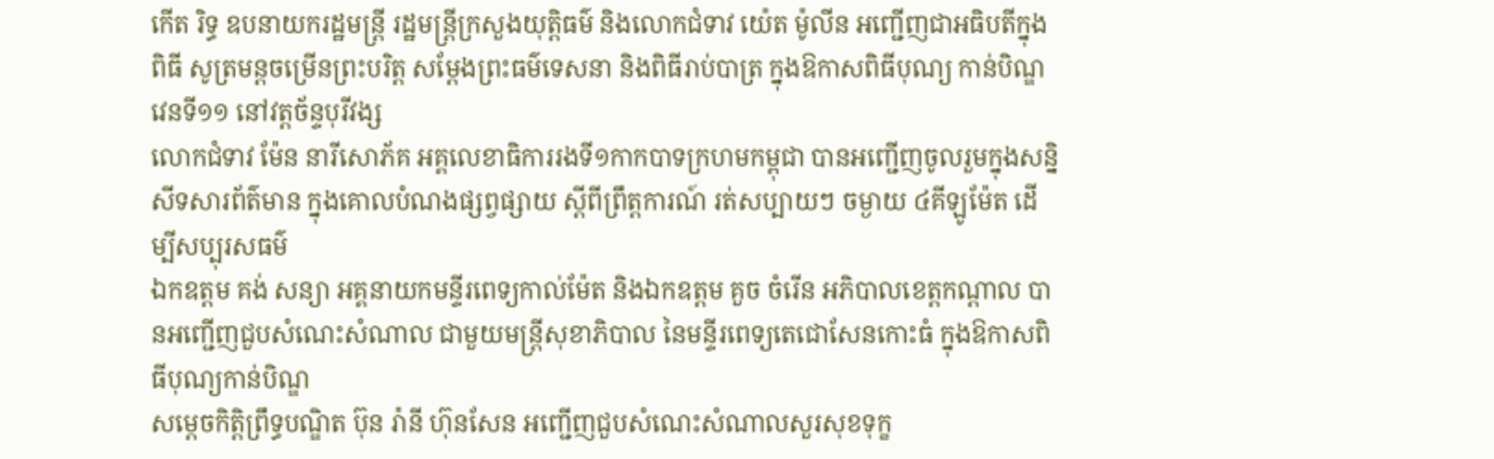កើត រិទ្ធ ឧបនាយករដ្ឋមន្ត្រី រដ្ឋមន្ត្រីក្រសួងយុត្តិធម៌ និងលោកជំទាវ យ៉េត ម៉ូលីន អញ្ជើញជាអធិបតីក្នុងពិធី សូត្រមន្តចម្រើនព្រះបរិត្ត សម្តែងព្រះធម៌ទេសនា និងពិធីរាប់បាត្រ ក្នុងឱកាសពិធីបុណ្យ កាន់បិណ្ឌវេនទី១១ នៅវត្តច័ន្ទបុរីវង្ស
លោកជំទាវ ម៉ែន នារីសោភ័គ អគ្គលេខាធិការរងទី១កាកបាទក្រហមកម្ពុជា បានអញ្ជេីញចូលរួមក្នុងសន្និសីទសារព័ត៌មាន ក្នុងគោលបំណងផ្សព្វផ្សាយ ស្តីពីព្រឹត្តការណ៍ រត់សប្បាយៗ ចម្ងាយ ៤គីឡូម៉ែត ដេីម្បីសប្បុរសធម៌
ឯកឧត្តម គង់ សន្យា អគ្គនាយកមន្ទីរពេទ្យកាល់ម៉ែត និងឯកឧត្តម គួច ចំរើន អភិបាលខេត្តកណ្ដាល បានអញ្ជើញជួបសំណេះសំណាល ជាមួយមន្ត្រីសុខាភិបាល នៃមន្ទីរពេទ្យតេជោសែនកោះធំ ក្នុងឱកាសពិធីបុណ្យកាន់បិណ្ឌ
សម្តេចកិត្តិព្រឹទ្ធបណ្ឌិត ប៊ុន រ៉ានី ហ៊ុនសែន អញ្ជើញជួបសំណេះសំណាលសួរសុខទុក្ខ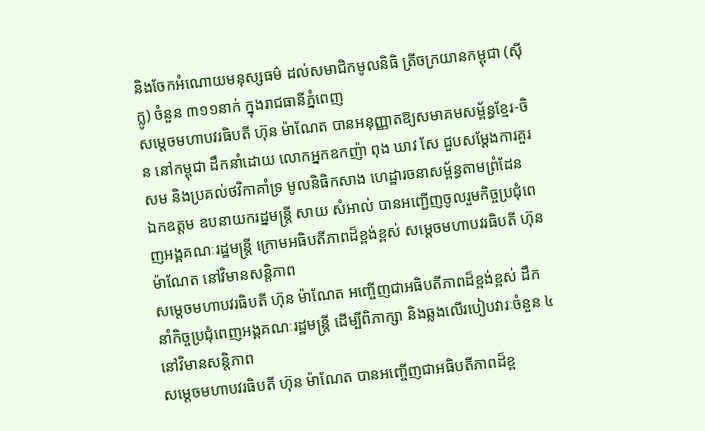និងចែកអំណោយមនុស្សធម៌ ដល់សមាជិកមូលនិធិ ត្រីចក្រយានកម្ពុជា (ស៊ីក្លូ) ចំនួន ៣១១នាក់ ក្នុងរាជធានីភ្នំពេញ
សម្តេចមហាបវរធិបតី ហ៊ុន ម៉ាណែត បានអនុញ្ញាតឱ្យសមាគមសម្ព័ន្ធខ្មែរ-ចិន នៅកម្ពុជា ដឹកនាំដោយ លោកអ្នកឧកញ៉ា ពុង ឃាវ សែ ជួបសម្តែងការគួរសម និងប្រគល់ថវិកាគាំទ្រ មូលនិធិកសាង ហេដ្ឋារចនាសម្ព័ន្ធតាមព្រំដែន
ឯកឧត្តម ឧបនាយករដ្នមន្ត្រី សាយ សំអាល់ បានអញ្ជើញចូលរួមកិច្ចប្រជុំពេញអង្គគណៈរដ្ឋមន្រ្តី ក្រោមអធិបតីភាពដ៏ខ្ពង់ខ្ពស់ សម្តេចមហាបវរធិបតី ហ៊ុន ម៉ាណែត នៅវិមានសន្តិភាព
សម្ដេចមហាបវរធិបតី ហ៊ុន ម៉ាណែត អញ្ចើញជាអធិបតីភាពដ៏ខ្ពង់ខ្ពស់ ដឹកនាំកិច្ចប្រជុំពេញអង្គគណៈរដ្ឋមន្រ្តី ដើម្បីពិភាក្សា និងឆ្លងលើរបៀបវារៈចំនួន ៤ នៅវិមានសន្តិភាព
សម្ដេចមហាបវរធិបតី ហ៊ុន ម៉ាណែត បានអញ្ចើញជាអធិបតីភាពដ៏ខ្ព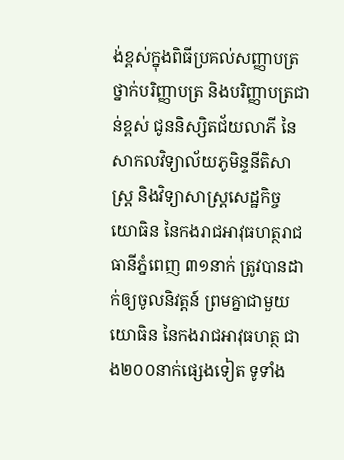ង់ខ្ពស់ក្នុងពិធីប្រគល់សញ្ញាបត្រថ្នាក់បរិញ្ញាបត្រ និងបរិញ្ញាបត្រជាន់ខ្ពស់ ជូននិស្សិតជ័យលាភី នៃសាកលវិទ្យាល័យភូមិន្ទនីតិសាស្រ្ត និងវិទ្យាសាស្រ្តសេដ្ឋកិច្ច
យោធិន នៃកងរាជអាវុធហត្ថរាជធានីភ្នំពេញ ៣១នាក់ ត្រូវបានដាក់ឲ្យចូលនិវត្តន៍ ព្រមគ្នាជាមួយយោធិន នៃកងរាជអាវុធហត្ថ ជាង២០០នាក់ផ្សេងទៀត ទូទាំង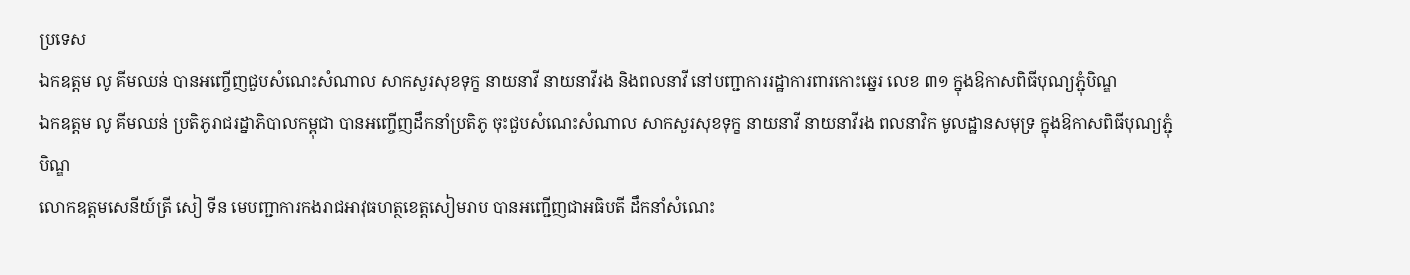ប្រទេស
ឯកឧត្តម លូ គីមឈន់ បានអញ្ចើញជួបសំណេះសំណាល សាកសួរសុខទុក្ខ នាយនាវី នាយនាវីរង និងពលនាវី នៅបញ្ជាការរដ្ឋាការពារកោះឆ្នេរ លេខ ៣១ ក្នុងឱកាសពិធីបុណ្យភ្ជុំបិណ្ឌ
ឯកឧត្តម លូ គីមឈន់ ប្រតិភូរាជរដ្នាភិបាលកម្ពុជា បានអញ្ចើញដឹកនាំប្រតិភូ ចុះជួបសំណេះសំណាល សាកសួរសុខទុក្ខ នាយនាវី នាយនាវីរង ពលនាវិក មូលដ្ឋានសមុទ្រ ក្នុងឱកាសពិធីបុណ្យភ្ជុំបិណ្ឌ
លោកឧត្តមសេនីយ៍ត្រី សៀ ទីន មេបញ្ជាការកងរាជអាវុធហត្ថខេត្តសៀមរាប បានអញ្ជើញជាអធិបតី ដឹកនាំសំណេះ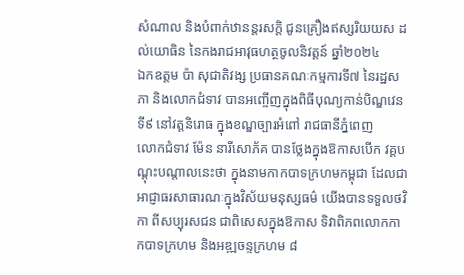សំណាល និងបំពាក់ឋានន្តរសក្ដិ ជូនគ្រឿងឥស្សរិយយស ដល់យោធិន នៃកងរាជអាវុធហត្ថចូលនិវត្តន៍ ឆ្នាំ២០២៤
ឯកឧត្តម ប៉ា សុជាតិវង្ស ប្រធានគណៈកម្មការទី៧ នៃរដ្ឋសភា និងលោកជំទាវ បានអញ្ចើញក្នុងពិធីបុណ្យកាន់បិណ្ឌវេនទី៩ នៅវត្តនិរោធ ក្នុងខណ្ឌច្បារអំពៅ រាជធានីភ្នំពេញ
លោកជំទាវ ម៉ែន នារីសោភ័គ បានថ្លែងក្នុងឱកាសបើក វគ្គបណ្តុះបណ្តាលនេះថា ក្នុងនាមកាកបាទក្រហមកម្ពុជា ដែលជាអាជ្ញាធរសាធារណៈក្នុងវិស័យមនុស្សធម៌ យើងបានទទួលថវិកា ពីសប្បុរសជន ជាពិសេសក្នុងឱកាស ទិវាពិភពលោកកាកបាទក្រហម និងអឌ្ឍចន្ទក្រហម ៨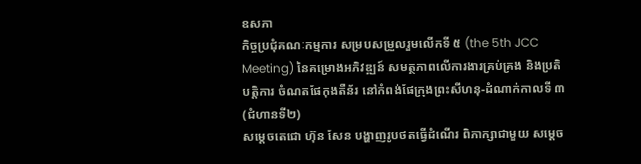ឧសភា
កិច្ចប្រជុំគណៈកម្មការ សម្របសម្រួលរួមលើកទី ៥ (the 5th JCC Meeting) នៃគម្រោងអភិវឌ្ឍន៍ សមត្ថភាពលើការងារគ្រប់គ្រង និងប្រតិបត្តិការ ចំណតផែកុងតឺន័រ នៅកំពង់ផែក្រុងព្រះសីហនុ-ដំណាក់កាលទី ៣ (ជំហានទី២)
សម្តេចតេជោ ហ៊ុន សែន បង្ហាញរូបថតធ្វើដំណើរ ពិភាក្សាជាមួយ សម្តេច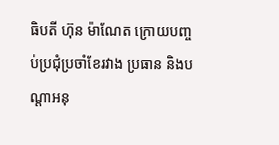ធិបតី ហ៊ុន ម៉ាណែត ក្រោយបញ្ចប់ប្រជុំប្រចាំខែរវាង ប្រធាន និងបណ្តាអនុ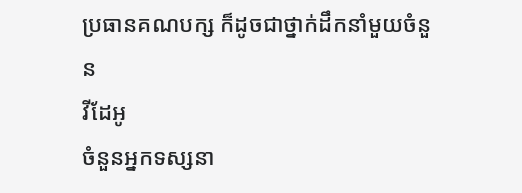ប្រធានគណបក្ស ក៏ដូចជាថ្នាក់ដឹកនាំមួយចំនួន
វីដែអូ
ចំនួនអ្នកទស្សនា